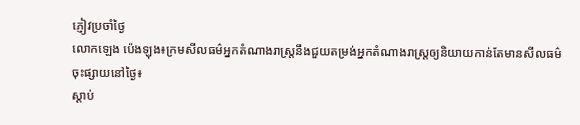ភ្ញៀវប្រចាំថ្ងៃ
លោកឡេង ប៉េងឡុង៖ក្រមសីលធម៌អ្នកតំណាងរាស្ត្រនឹងជួយតម្រង់អ្នកតំណាងរាស្ត្រឲ្យនិយាយកាន់តែមានសីលធម៌
ចុះផ្សាយនៅថ្ងៃ៖
ស្តាប់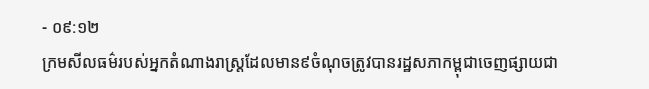- ០៩:១២
ក្រមសីលធម៌របស់អ្នកតំណាងរាស្ត្រដែលមាន៩ចំណុចត្រូវបានរដ្ឋសភាកម្ពុជាចេញផ្សាយជា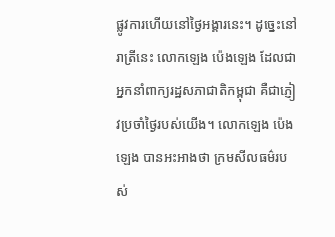ផ្លូវការហើយនៅថ្ងៃអង្គារនេះ។ ដូច្នេះនៅរាត្រីនេះ លោកឡេង ប៉េងឡេង ដែលជាអ្នកនាំពាក្យរដ្ឋសភាជាតិកម្ពុជា គឺជាភ្ញៀវប្រចាំថ្ងៃរបស់យើង។ លោកឡេង ប៉េងឡេង បានអះអាងថា ក្រមសីលធម៌របស់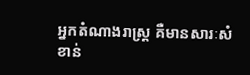អ្នកតំណាងរាស្ត្រ គឺមានសារៈសំខាន់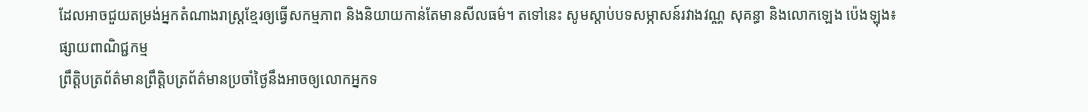ដែលអាចជួយតម្រង់អ្នកតំណាងរាស្ត្រខ្មែរឲ្យធ្វើសកម្មភាព និងនិយាយកាន់តែមានសីលធម៌។ តទៅនេះ សូមស្តាប់បទសម្ភាសន៍រវាងវណ្ណ សុគន្ធា និងលោកឡេង ប៉េងឡុង៖
ផ្សាយពាណិជ្ជកម្ម
ព្រឹត្តិបត្រព័ត៌មានព្រឹត្តិបត្រព័ត៌មានប្រចាំថ្ងៃនឹងអាចឲ្យលោកអ្នកទ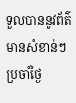ទួលបាននូវព័ត៌មានសំខាន់ៗប្រចាំថ្ងៃ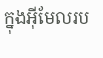ក្នុងអ៊ីមែលរប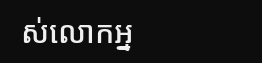ស់លោកអ្ន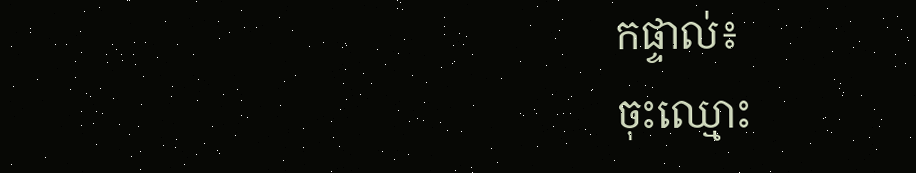កផ្ទាល់៖
ចុះឈ្មោះ